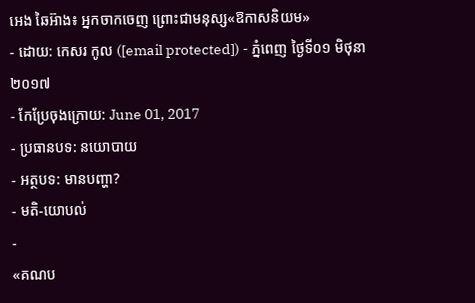អេង ឆៃអ៊ាង៖ អ្នកចាកចេញ ព្រោះជាមនុស្ស«ឱកាសនិយម»
- ដោយ: កេសរ កូល ([email protected]) - ភ្នំពេញ ថ្ងៃទី០១ មិថុនា ២០១៧
- កែប្រែចុងក្រោយ: June 01, 2017
- ប្រធានបទ: នយោបាយ
- អត្ថបទ: មានបញ្ហា?
- មតិ-យោបល់
-
«គណប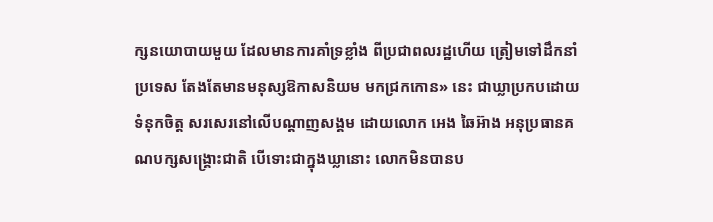ក្សនយោបាយមួយ ដែលមានការគាំទ្រខ្លាំង ពីប្រជាពលរដ្ឋហើយ ត្រៀមទៅដឹកនាំប្រទេស តែងតែមានមនុស្សឱកាសនិយម មកជ្រកកោន» នេះ ជាឃ្លាប្រកបដោយទំនុកចិត្ត សរសេរនៅលើបណ្ដាញសង្គម ដោយលោក អេង ឆៃអ៊ាង អនុប្រធានគណបក្សសង្គ្រោះជាតិ បើទោះជាក្នុងឃ្លានោះ លោកមិនបានប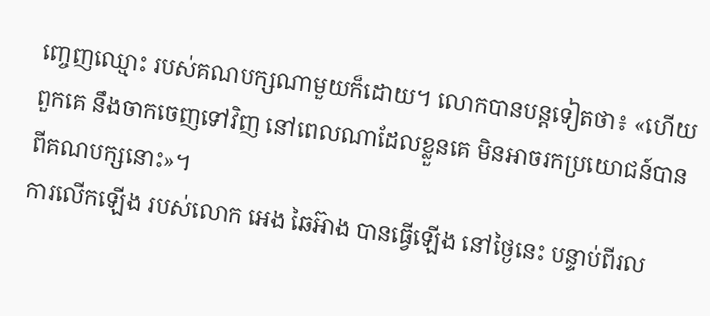ញ្ចេញឈ្មោះ របស់គណបក្សណាមួយក៏ដោយ។ លោកបានបន្តទៀតថា៖ «ហើយពួកគេ នឹងចាកចេញទៅវិញ នៅពេលណាដែលខ្លួនគេ មិនអាចរកប្រយោជន៍បាន ពីគណបក្សនោះ»។
ការលើកឡើង របស់លោក អេង ឆៃអ៊ាង បានធ្វើឡើង នៅថ្ងៃនេះ បន្ទាប់ពីរល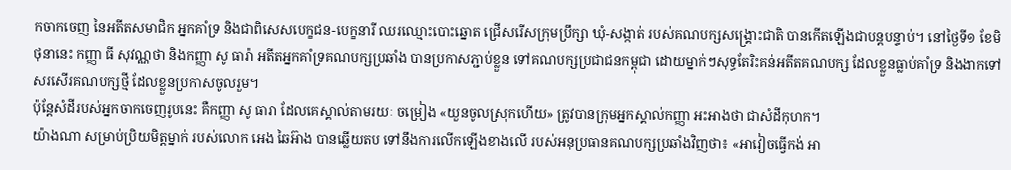កចាកចេញ នៃអតីតសមាជិក អ្នកគាំទ្រ និងជាពិសេសបេក្ខជន-បេក្ខនារី ឈរឈ្មោះបោះឆ្នោត ជ្រើសរើសក្រុមប្រឹក្សា ឃុំ-សង្កាត់ របស់គណបក្សសង្គ្រោះជាតិ បានកើតឡើងជាបន្តបន្ទាប់។ នៅថ្ងៃទី១ ខែមិថុនានេះ កញ្ញា ធី សុវណ្ណថា និងកញ្ញា សូ ធារ៉ា អតីតអ្នកគាំទ្រគណបក្សប្រឆាំង បានប្រកាសភ្ជាប់ខ្លួន ទៅគណបក្សប្រជាជនកម្ពុជា ដោយម្នាក់ៗសុទ្ធតែរិះគន់អតីតគណបក្ស ដែលខ្លួនធ្លាប់គាំទ្រ និងងាកទៅសរសើរគណបក្សថ្មី ដែលខ្លួនប្រកាសចូលរួម។
ប៉ុន្តែសំដីរបស់អ្នកចាកចេញរូបនេះ គឺកញ្ញា សូ ធារា ដែលគេស្គាល់តាមរយៈ ចម្រៀង «យួនចូលស្រុកហើយ» ត្រូវបានក្រុមអ្នកស្គាល់កញ្ញា អះអាងថា ជាសំដីកុហក។
យ៉ាងណា សម្រាប់ប្រិយមិត្តម្នាក់ របស់លោក អេង ឆៃអ៊ាង បានឆ្លើយតប ទៅនឹងការលើកឡើងខាងលើ របស់អនុប្រធានគណបក្សប្រឆាំងវិញថា៖ «អាវៀចធ្វើកង់ អា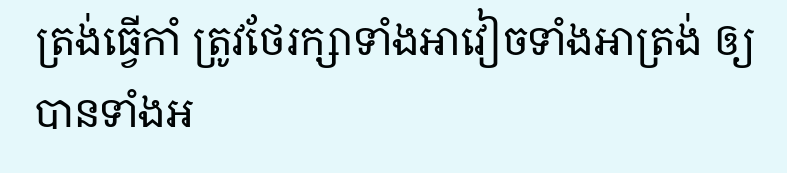ត្រង់ធ្វើកាំ ត្រូវថែរក្សាទាំងអាវៀចទាំងអាត្រង់ ឲ្យបានទាំងអ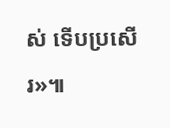ស់ ទើបប្រសើរ»៕